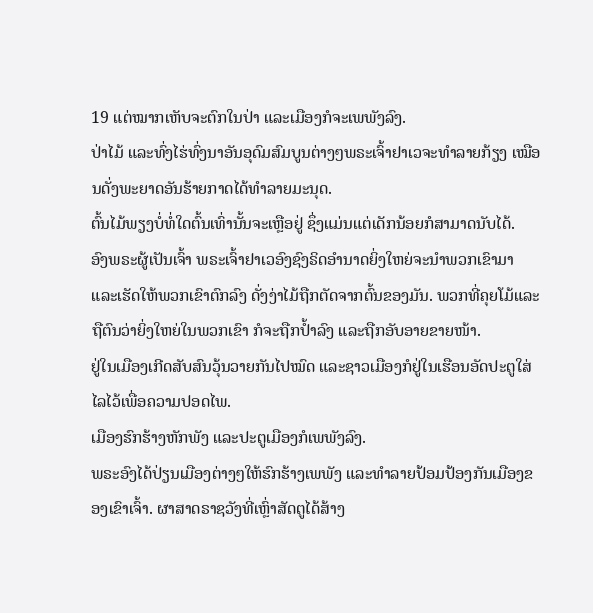19 ແຕ່ໝາກເຫັບຈະຕົກໃນປ່າ ແລະເມືອງກໍຈະເພພັງລົງ.
ປ່າໄມ້ ແລະທົ່ງໄຮ່ທົ່ງນາອັນອຸດົມສົມບູນຕ່າງໆພຣະເຈົ້າຢາເວຈະທຳລາຍກ້ຽງ ເໝືອນດັ່ງພະຍາດອັນຮ້າຍກາດໄດ້ທຳລາຍມະນຸດ.
ຕົ້ນໄມ້ພຽງບໍ່ທໍ່ໃດຕົ້ນເທົ່ານັ້ນຈະເຫຼືອຢູ່ ຊຶ່ງແມ່ນແຕ່ເດັກນ້ອຍກໍສາມາດນັບໄດ້.
ອົງພຣະຜູ້ເປັນເຈົ້າ ພຣະເຈົ້າຢາເວອົງຊົງຣິດອຳນາດຍິ່ງໃຫຍ່ຈະນຳພວກເຂົາມາ ແລະເຮັດໃຫ້ພວກເຂົາຕົກລົງ ດັ່ງງ່າໄມ້ຖືກຕັດຈາກຕົ້ນຂອງມັນ. ພວກທີ່ຄຸຍໂມ້ແລະຖືຕົນວ່າຍິ່ງໃຫຍ່ໃນພວກເຂົາ ກໍຈະຖືກປໍ້າລົງ ແລະຖືກອັບອາຍຂາຍໜ້າ.
ຢູ່ໃນເມືອງເກີດສັບສົນວຸ້ນວາຍກັນໄປໝົດ ແລະຊາວເມືອງກໍຢູ່ໃນເຮືອນອັດປະຕູໃສ່ໄລໄວ້ເພື່ອຄວາມປອດໄພ.
ເມືອງຮົກຮ້າງຫັກພັງ ແລະປະຕູເມືອງກໍເພພັງລົງ.
ພຣະອົງໄດ້ປ່ຽນເມືອງຕ່າງໆໃຫ້ຮົກຮ້າງເພພັງ ແລະທຳລາຍປ້ອມປ້ອງກັນເມືອງຂອງເຂົາເຈົ້າ. ຜາສາດຣາຊວັງທີ່ເຫຼົ່າສັດຕູໄດ້ສ້າງ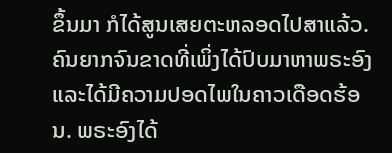ຂຶ້ນມາ ກໍໄດ້ສູນເສຍຕະຫລອດໄປສາແລ້ວ.
ຄົນຍາກຈົນຂາດທີ່ເພິ່ງໄດ້ປົບມາຫາພຣະອົງ ແລະໄດ້ມີຄວາມປອດໄພໃນຄາວເດືອດຮ້ອນ. ພຣະອົງໄດ້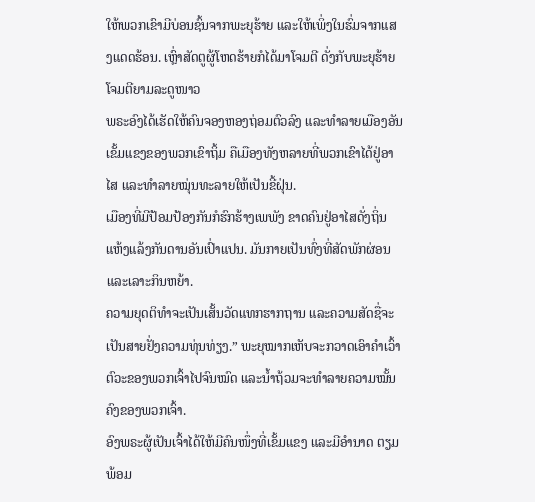ໃຫ້ພວກເຂົາມີບ່ອນຊົ້ນຈາກພະຍຸຮ້າຍ ແລະໃຫ້ເພິ່ງໃນຮົ່ມຈາກແສງແດດຮ້ອນ. ເຫຼົ່າສັດຕູຜູ້ໂຫດຮ້າຍກໍໄດ້ມາໂຈມຕີ ດັ່ງກັບພະຍຸຮ້າຍໂຈມຕີຍາມລະດູໜາວ
ພຣະອົງໄດ້ເຮັດໃຫ້ຄົນຈອງຫອງຖ່ອມຕົວລົງ ແລະທຳລາຍເມືອງອັນເຂັ້ມແຂງຂອງພວກເຂົາຖິ້ມ ຄືເມືອງທັງຫລາຍທີ່ພວກເຂົາໄດ້ຢູ່ອາໄສ ແລະທຳລາຍໝຸ່ນທະລາຍໃຫ້ເປັນຂີ້ຝຸ່ນ.
ເມືອງທີ່ມີປ້ອມປ້ອງກັນກໍຮົກຮ້າງເພພັງ ຂາດຄົນຢູ່ອາໄສດັ່ງຖິ່ນແຫ້ງແລ້ງກັນດານອັນເປົ່າແປນ. ມັນກາຍເປັນທົ່ງທີ່ສັດພັກຜ່ອນແລະເລາະກິນຫຍ້າ.
ຄວາມຍຸດຕິທຳຈະເປັນເສັ້ນວັດແທກຮາກຖານ ແລະຄວາມສັດຊື່ຈະເປັນສາຍຢັ່ງຄວາມທຸ່ນທ່ຽງ.” ພະຍຸໝາກເຫັບຈະກວາດເອົາຄຳເວົ້າຕົວະຂອງພວກເຈົ້າໄປຈົນໝົດ ແລະນໍ້າຖ້ວມຈະທຳລາຍຄວາມໝັ້ນຄົງຂອງພວກເຈົ້າ.
ອົງພຣະຜູ້ເປັນເຈົ້າໄດ້ໃຫ້ມີຄົນໜຶ່ງທີ່ເຂັ້ມແຂງ ແລະມີອຳນາດ ຕຽມພ້ອມ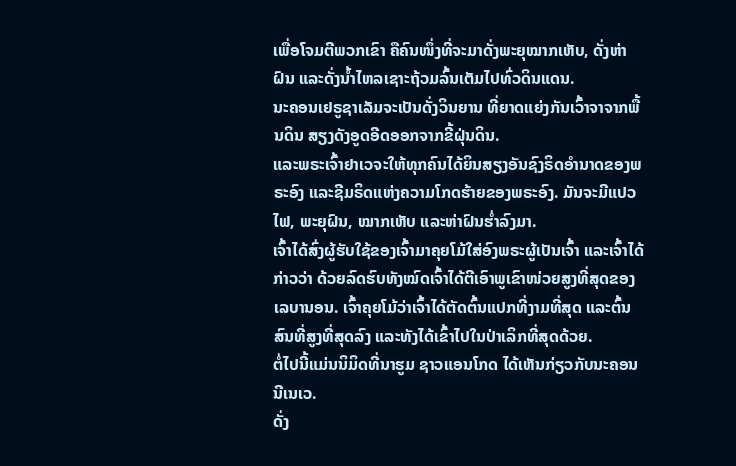ເພື່ອໂຈມຕີພວກເຂົາ ຄືຄົນໜຶ່ງທີ່ຈະມາດັ່ງພະຍຸໝາກເຫັບ, ດັ່ງຫ່າຝົນ ແລະດັ່ງນໍ້າໄຫລເຊາະຖ້ວມລົ້ນເຕັມໄປທົ່ວດິນແດນ.
ນະຄອນເຢຣູຊາເລັມຈະເປັນດັ່ງວິນຍານ ທີ່ຍາດແຍ່ງກັນເວົ້າຈາຈາກພື້ນດິນ ສຽງດັງອູດອີດອອກຈາກຂີ້ຝຸ່ນດິນ.
ແລະພຣະເຈົ້າຢາເວຈະໃຫ້ທຸກຄົນໄດ້ຍິນສຽງອັນຊົງຣິດອຳນາດຂອງພຣະອົງ ແລະຊີມຣິດແຫ່ງຄວາມໂກດຮ້າຍຂອງພຣະອົງ. ມັນຈະມີແປວໄຟ, ພະຍຸຝົນ, ໝາກເຫັບ ແລະຫ່າຝົນຮໍ່າລົງມາ.
ເຈົ້າໄດ້ສົ່ງຜູ້ຮັບໃຊ້ຂອງເຈົ້າມາຄຸຍໂມ້ໃສ່ອົງພຣະຜູ້ເປັນເຈົ້າ ແລະເຈົ້າໄດ້ກ່າວວ່າ ດ້ວຍລົດຮົບທັງໝົດເຈົ້າໄດ້ຕີເອົາພູເຂົາໜ່ວຍສູງທີ່ສຸດຂອງເລບານອນ. ເຈົ້າຄຸຍໂມ້ວ່າເຈົ້າໄດ້ຕັດຕົ້ນແປກທີ່ງາມທີ່ສຸດ ແລະຕົ້ນສົນທີ່ສູງທີ່ສຸດລົງ ແລະທັງໄດ້ເຂົ້າໄປໃນປ່າເລິກທີ່ສຸດດ້ວຍ.
ຕໍ່ໄປນີ້ແມ່ນນິມິດທີ່ນາຮູມ ຊາວແອນໂກດ ໄດ້ເຫັນກ່ຽວກັບນະຄອນນີເນເວ.
ດັ່ງ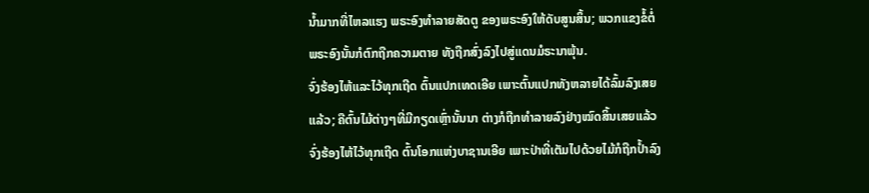ນໍ້າມາກທີ່ໄຫລແຮງ ພຣະອົງທຳລາຍສັດຕູ ຂອງພຣະອົງໃຫ້ດັບສູນສິ້ນ; ພວກແຂງຂໍ້ຕໍ່ພຣະອົງນັ້ນກໍຕົກຖືກຄວາມຕາຍ ທັງຖືກສົ່ງລົງໄປສູ່ແດນມໍຣະນາພຸ້ນ.
ຈົ່ງຮ້ອງໄຫ້ແລະໄວ້ທຸກເຖີດ ຕົ້ນແປກເທດເອີຍ ເພາະຕົ້ນແປກທັງຫລາຍໄດ້ລົ້ມລົງເສຍແລ້ວ; ຄືຕົ້ນໄມ້ຕ່າງໆທີ່ມີກຽດເຫຼົ່ານັ້ນນາ ຕ່າງກໍຖືກທຳລາຍລົງຢ່າງໝົດສິ້ນເສຍແລ້ວ ຈົ່ງຮ້ອງໄຫ້ໄວ້ທຸກເຖີດ ຕົ້ນໂອກແຫ່ງບາຊານເອີຍ ເພາະປ່າທີ່ເຕັມໄປດ້ວຍໄມ້ກໍຖືກປໍ້າລົງ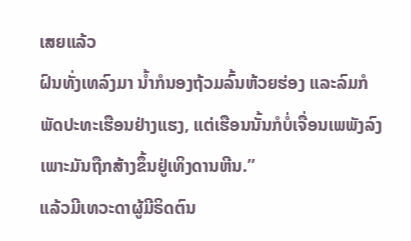ເສຍແລ້ວ
ຝົນທັ່ງເທລົງມາ ນໍ້າກໍນອງຖ້ວມລົ້ນຫ້ວຍຮ່ອງ ແລະລົມກໍພັດປະທະເຮືອນຢ່າງແຮງ, ແຕ່ເຮືອນນັ້ນກໍບໍ່ເຈື່ອນເພພັງລົງ ເພາະມັນຖືກສ້າງຂຶ້ນຢູ່ເທິງດານຫີນ.”
ແລ້ວມີເທວະດາຜູ້ມີຣິດຕົນ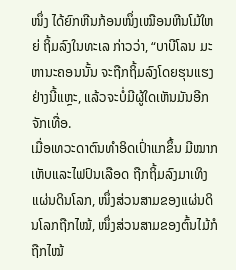ໜຶ່ງ ໄດ້ຍົກຫີນກ້ອນໜຶ່ງເໝືອນຫີນໂມ້ໃຫຍ່ ຖິ້ມລົງໃນທະເລ ກ່າວວ່າ, “ບາບີໂລນ ມະຫານະຄອນນັ້ນ ຈະຖືກຖິ້ມລົງໂດຍຮຸນແຮງຢ່າງນີ້ແຫຼະ, ແລ້ວຈະບໍ່ມີຜູ້ໃດເຫັນມັນອີກຈັກເທື່ອ.
ເມື່ອເທວະດາຕົນທຳອິດເປົ່າແກຂຶ້ນ ມີໝາກເຫັບແລະໄຟປົນເລືອດ ຖືກຖິ້ມລົງມາເທິງແຜ່ນດິນໂລກ, ໜຶ່ງສ່ວນສາມຂອງແຜ່ນດິນໂລກຖືກໄໝ້, ໜຶ່ງສ່ວນສາມຂອງຕົ້ນໄມ້ກໍຖືກໄໝ້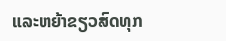ແລະຫຍ້າຂຽວສົດທຸກ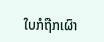ໃບກໍຖືກເຜົາ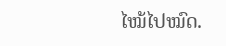ໄໝ້ໄປໝົດ.